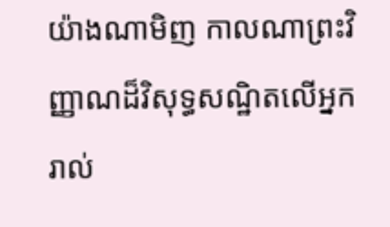យ៉ាងណាមិញ កាលណាព្រះវិញ្ញាណដ៏វិសុទ្ធសណ្ឋិតលើអ្នករាល់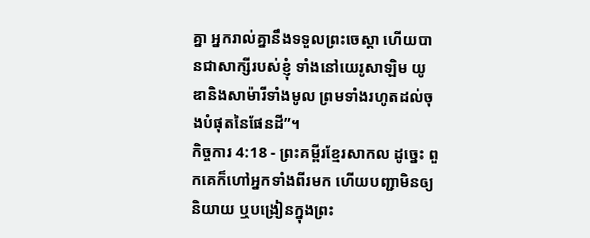គ្នា អ្នករាល់គ្នានឹងទទួលព្រះចេស្ដា ហើយបានជាសាក្សីរបស់ខ្ញុំ ទាំងនៅយេរូសាឡិម យូឌានិងសាម៉ារីទាំងមូល ព្រមទាំងរហូតដល់ចុងបំផុតនៃផែនដី”។
កិច្ចការ 4:18 - ព្រះគម្ពីរខ្មែរសាកល ដូច្នេះ ពួកគេក៏ហៅអ្នកទាំងពីរមក ហើយបញ្ជាមិនឲ្យនិយាយ ឬបង្រៀនក្នុងព្រះ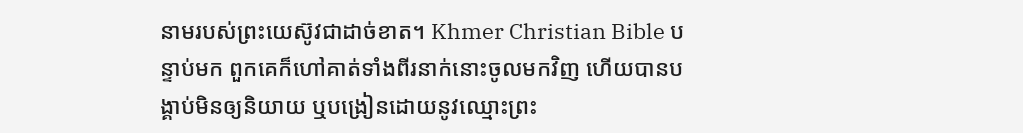នាមរបស់ព្រះយេស៊ូវជាដាច់ខាត។ Khmer Christian Bible បន្ទាប់មក ពួកគេក៏ហៅគាត់ទាំងពីរនាក់នោះចូលមកវិញ ហើយបានបង្គាប់មិនឲ្យនិយាយ ឬបង្រៀនដោយនូវឈ្មោះព្រះ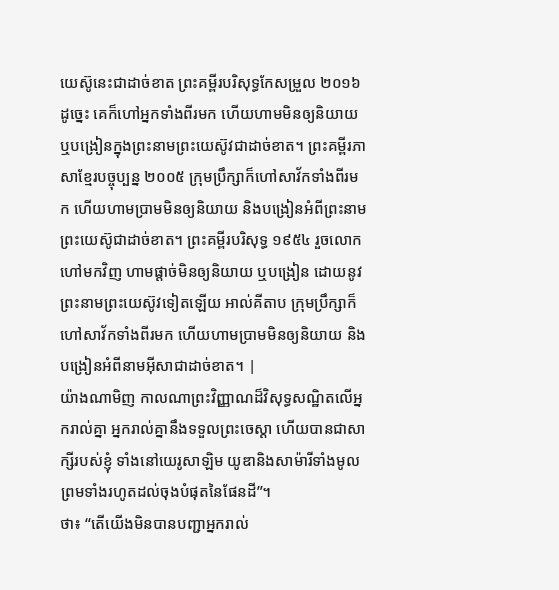យេស៊ូនេះជាដាច់ខាត ព្រះគម្ពីរបរិសុទ្ធកែសម្រួល ២០១៦ ដូច្នេះ គេក៏ហៅអ្នកទាំងពីរមក ហើយហាមមិនឲ្យនិយាយ ឬបង្រៀនក្នុងព្រះនាមព្រះយេស៊ូវជាដាច់ខាត។ ព្រះគម្ពីរភាសាខ្មែរបច្ចុប្បន្ន ២០០៥ ក្រុមប្រឹក្សាក៏ហៅសាវ័កទាំងពីរមក ហើយហាមប្រាមមិនឲ្យនិយាយ និងបង្រៀនអំពីព្រះនាមព្រះយេស៊ូជាដាច់ខាត។ ព្រះគម្ពីរបរិសុទ្ធ ១៩៥៤ រួចលោកហៅមកវិញ ហាមផ្តាច់មិនឲ្យនិយាយ ឬបង្រៀន ដោយនូវព្រះនាមព្រះយេស៊ូវទៀតឡើយ អាល់គីតាប ក្រុមប្រឹក្សាក៏ហៅសាវ័កទាំងពីរមក ហើយហាមប្រាមមិនឲ្យនិយាយ និងបង្រៀនអំពីនាមអ៊ីសាជាដាច់ខាត។ |
យ៉ាងណាមិញ កាលណាព្រះវិញ្ញាណដ៏វិសុទ្ធសណ្ឋិតលើអ្នករាល់គ្នា អ្នករាល់គ្នានឹងទទួលព្រះចេស្ដា ហើយបានជាសាក្សីរបស់ខ្ញុំ ទាំងនៅយេរូសាឡិម យូឌានិងសាម៉ារីទាំងមូល ព្រមទាំងរហូតដល់ចុងបំផុតនៃផែនដី”។
ថា៖ “តើយើងមិនបានបញ្ជាអ្នករាល់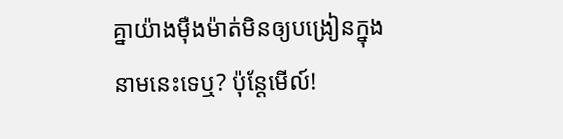គ្នាយ៉ាងម៉ឺងម៉ាត់មិនឲ្យបង្រៀនក្នុងនាមនេះទេឬ? ប៉ុន្តែមើល៍!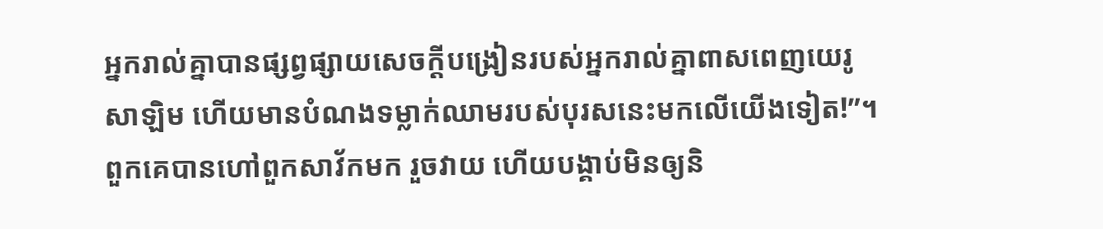អ្នករាល់គ្នាបានផ្សព្វផ្សាយសេចក្ដីបង្រៀនរបស់អ្នករាល់គ្នាពាសពេញយេរូសាឡិម ហើយមានបំណងទម្លាក់ឈាមរបស់បុរសនេះមកលើយើងទៀត!”។
ពួកគេបានហៅពួកសាវ័កមក រួចវាយ ហើយបង្គាប់មិនឲ្យនិ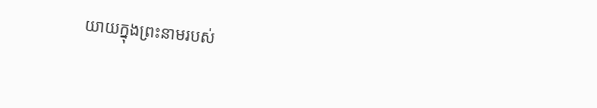យាយក្នុងព្រះនាមរបស់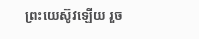ព្រះយេស៊ូវឡើយ រួច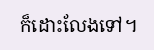ក៏ដោះលែងទៅ។